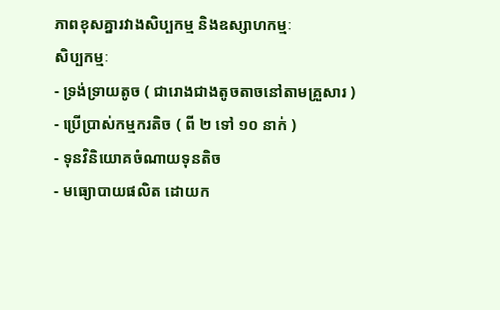ភាពខុសគ្នារវាងសិប្បកម្ម និងឧស្សាហកម្មៈ
សិប្បកម្មៈ
- ទ្រង់ទ្រាយតូច ( ជារោងជាងតូចតាចនៅតាមគ្រួសារ )
- ប្រើប្រាស់កម្មករតិច ( ពី ២ ទៅ ១០ នាក់ )
- ទុនវិនិយោគចំណាយទុនតិច
- មធ្យោបាយផលិត ដោយក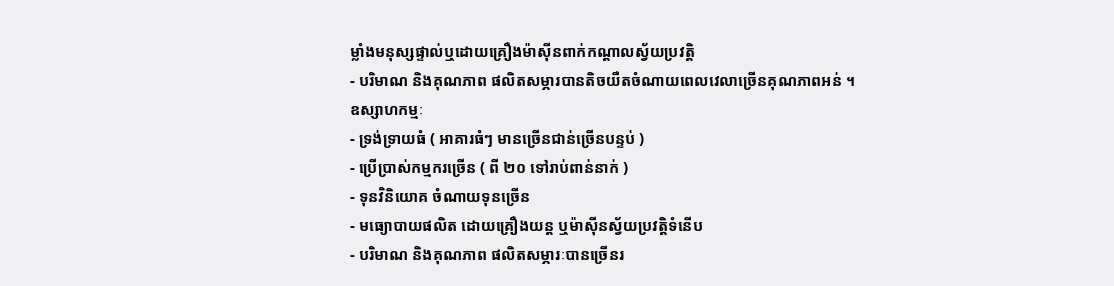ម្លាំងមនុស្សផ្ទាល់ឬដោយគ្រឿងម៉ាស៊ីនពាក់កណ្តាលស្វ័យប្រវត្តិ
- បរិមាណ និងគុណភាព ផលិតសម្ភារបានតិចយឺតចំណាយពេលវេលាច្រើនគុណភាពអន់ ។
ឧស្សាហកម្មៈ
- ទ្រង់ទ្រាយធំ ( អាគារធំៗ មានច្រើនជាន់ច្រើនបន្ទប់ )
- ប្រើប្រាស់កម្មករច្រើន ( ពី ២០ ទៅរាប់ពាន់នាក់ )
- ទុនវិនិយោគ ចំណាយទុនច្រើន
- មធ្យោបាយផលិត ដោយគ្រឿងយន្ត ឬម៉ាស៊ីនស្វ័យប្រវត្តិទំនើប
- បរិមាណ និងគុណភាព ផលិតសម្ភារៈបានច្រើនរ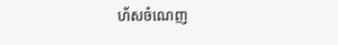ហ័សចំណេញ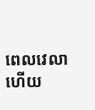ពេលវេលាហើយ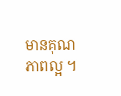មានគុណភាពល្អ ។